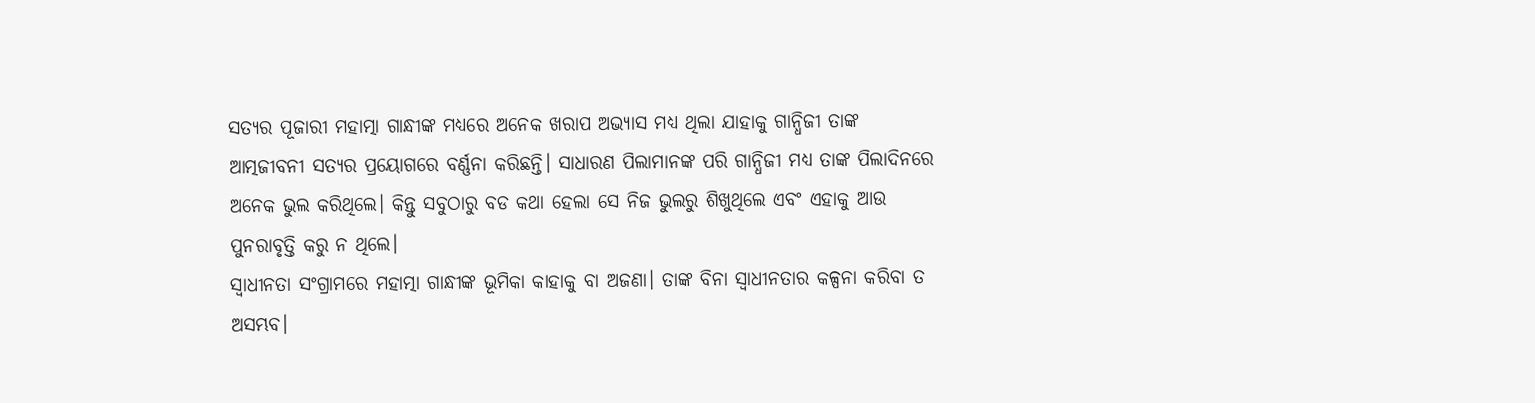ସତ୍ୟର ପୂଜାରୀ ମହାତ୍ମା ଗାନ୍ଧୀଙ୍କ ମଧ୍ୟରେ ଅନେକ ଖରାପ ଅଭ୍ୟାସ ମଧ୍ୟ ଥିଲା ଯାହାକୁ ଗାନ୍ଧିଜୀ ତାଙ୍କ ଆତ୍ମଜୀବନୀ ସତ୍ୟର ପ୍ରୟୋଗରେ ବର୍ଣ୍ଣନା କରିଛନ୍ତି। ସାଧାରଣ ପିଲାମାନଙ୍କ ପରି ଗାନ୍ଧିଜୀ ମଧ୍ୟ ତାଙ୍କ ପିଲାଦିନରେ ଅନେକ ଭୁଲ କରିଥିଲେ। କିନ୍ତୁ ସବୁଠାରୁ ବଡ କଥା ହେଲା ସେ ନିଜ ଭୁଲରୁ ଶିଖୁଥିଲେ ଏବଂ ଏହାକୁ ଆଉ ପୁନରାବୃତ୍ତି କରୁ ନ ଥିଲେ।
ସ୍ୱାଧୀନତା ସଂଗ୍ରାମରେ ମହାତ୍ମା ଗାନ୍ଧୀଙ୍କ ଭୂମିକା କାହାକୁ ବା ଅଜଣା। ତାଙ୍କ ବିନା ସ୍ୱାଧୀନତାର କଳ୍ପନା କରିବା ତ ଅସମ୍ଭବ।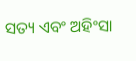ସତ୍ୟ ଏବଂ ଅହିଂସା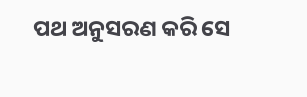ପଥ ଅନୁସରଣ କରି ସେ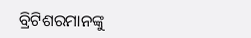ବ୍ରିଟିଶରମାନଙ୍କୁ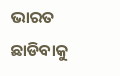ଭାରତ ଛାଡିବାକୁ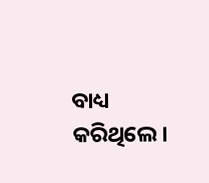ବାଧ୍ୟ କରିଥିଲେ।